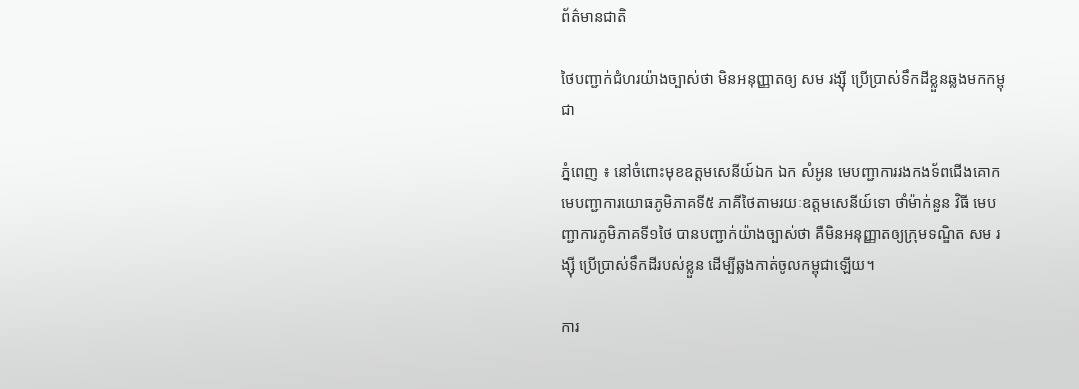ព័ត៌មានជាតិ

ថៃបញ្ជាក់ជំហរយ៉ាងច្បាស់ថា មិនអនុញ្ញាតឲ្យ សម រង្ស៊ី ប្រើប្រាស់ទឹកដីខ្លួនឆ្លងមកកម្ពុជា

ភ្នំពេញ ៖ នៅចំពោះមុខឧត្តមសេនីយ៍ឯក ឯក សំអូន មេបញ្ជាការរងកងទ័ពជើងគោក មេបញ្ជាការយោធភូមិភាគទី៥ ភាគីថៃតាមរយៈឧត្តមសេនីយ៍ទោ ថាំម៉ាក់នួន វិធី មេបញ្ជាការភូមិភាគទី១ថៃ បានបញ្ជាក់យ៉ាងច្បាស់ថា គឺមិនអនុញ្ញាតឲ្យក្រុមទណ្ឌិត សម រង្ស៊ី ប្រើប្រាស់ទឹកដីរបស់ខ្លួន ដើម្បីឆ្លងកាត់ចូលកម្ពុជាឡើយ។

ការ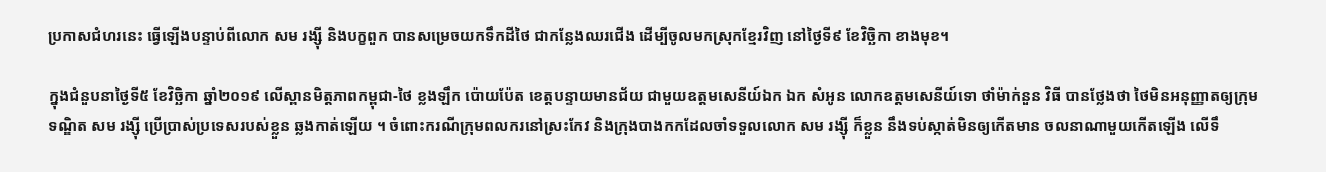ប្រកាសជំហរនេះ ធ្វើឡើងបន្ទាប់ពីលោក សម រង្ស៊ី និងបក្ខពួក បានសម្រេចយកទឹកដីថៃ ជាកន្លែងឈរជើង ដើម្បីចូលមកស្រុកខ្មែរវិញ នៅថ្ងៃទី៩ ខែវិច្ឆិកា ខាងមុខ។

ក្នុងជំនួបនាថ្ងៃទី៥ ខែវិច្ឆិកា ឆ្នាំ២០១៩ លើស្ពានមិត្តភាពកម្ពុជា-ថៃ ខ្លងឡឹក ប៉ោយប៉ែត ខេត្តបន្ទាយមានជ័យ ជាមួយឧត្តមសេនីយ៍ឯក ឯក សំអូន លោកឧត្តមសេនីយ៍ទោ ថាំម៉ាក់នួន វិធី បានថ្លែងថា ថៃមិនអនុញ្ញាតឲ្យក្រុមទណ្ឌិត សម រង្ស៊ី ប្រើប្រាស់ប្រទេសរបស់ខ្លួន ឆ្លងកាត់ឡើយ ។ ចំពោះករណីក្រុមពលករនៅស្រះកែវ និងក្រុងបាងកកដែលចាំទទួលលោក សម រង្ស៊ី ក៏ខ្លួន នឹងទប់ស្កាត់មិនឲ្យកើតមាន ចលនាណាមួយកើតឡើង លើទឹ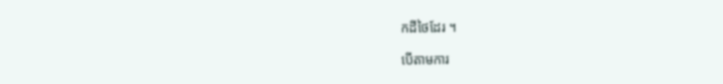កដីថៃដែរ ។

បើតាមការ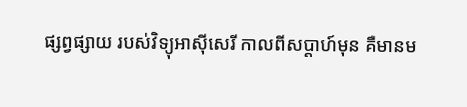ផ្សព្វផ្សាយ របស់វិទ្យុអាស៊ីសេរី កាលពីសប្តាហ៍មុន គឺមានម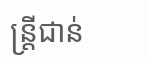ន្រ្តីជាន់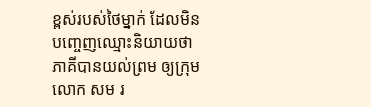ខ្ពស់របស់ថៃម្នាក់ ដែលមិនបញ្ចេញឈ្មោះនិយាយថា ភាគីបានយល់ព្រម ឲ្យក្រុមលោក សម រ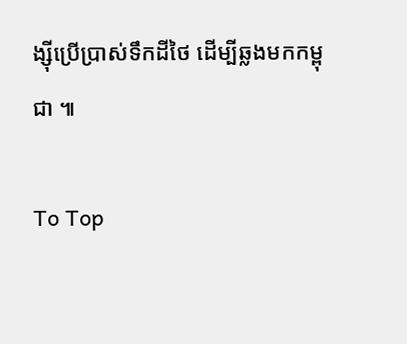ង្ស៊ីប្រើប្រាស់ទឹកដីថៃ ដើម្បីឆ្លងមកកម្ពុជា ៕

To Top